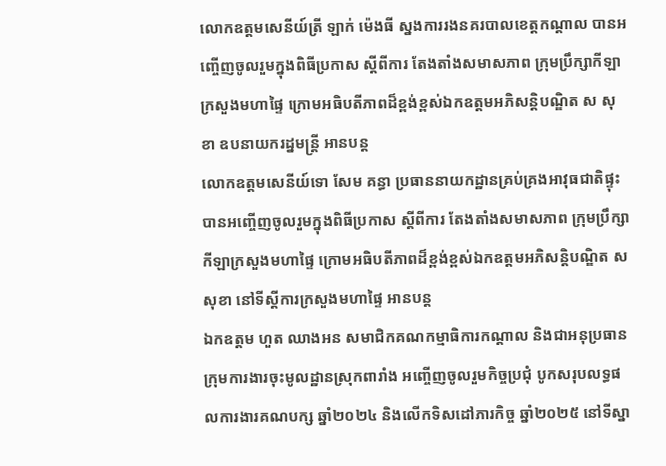លោកឧត្តមសេនីយ៍ត្រី ឡាក់ ម៉េងធី ស្នងការរងនគរបាលខេត្តកណ្ដាល បានអញ្ចើញចូលរួមក្នុងពិធីប្រកាស ស្តីពីការ តែងតាំងសមាសភាព ក្រុមប្រឹក្សាកីឡាក្រសួងមហាផ្ទៃ ក្រោមអធិបតីភាពដ៏ខ្ពង់ខ្ពស់ឯកឧត្តមអភិសន្តិបណ្ឌិត ស សុខា ឧបនាយករដ្នមន្ត្រី អានបន្ត
លោកឧត្តមសេនីយ៍ទោ សែម គន្ធា ប្រធាននាយកដ្ឋានគ្រប់គ្រងអាវុធជាតិផ្ទុះ បានអញ្ចើញចូលរួមក្នុងពិធីប្រកាស ស្តីពីការ តែងតាំងសមាសភាព ក្រុមប្រឹក្សាកីឡាក្រសួងមហាផ្ទៃ ក្រោមអធិបតីភាពដ៏ខ្ពង់ខ្ពស់ឯកឧត្តមអភិសន្តិបណ្ឌិត ស សុខា នៅទីស្តីការក្រសួងមហាផ្ទៃ អានបន្ត
ឯកឧត្តម ហួត ឈាងអន សមាជិកគណកម្មាធិការកណ្ដាល និងជាអនុប្រធានក្រុមការងារចុះមូលដ្ឋានស្រុកពារាំង អញ្ចើញចូលរួមកិច្ចប្រជុំ បូកសរុបលទ្ធផលការងារគណបក្ស ឆ្នាំ២០២៤ និងលើកទិសដៅភារកិច្ច ឆ្នាំ២០២៥ នៅទីស្នា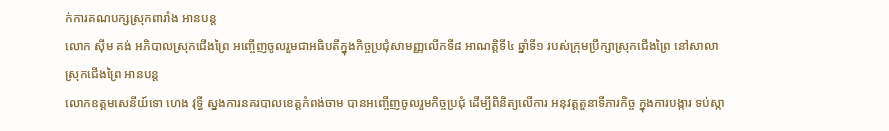ក់ការគណបក្សស្រុកពារាំង អានបន្ត
លោក ស៊ីម គង់ អភិបាលស្រុកជើងព្រៃ អញ្ចើញចូលរួមជាអធិបតីក្នុងកិច្ចប្រជុំសាមញ្ញលើកទី៨ អាណត្តិទី៤ ឆ្នាំទី១ របស់ក្រុមប្រឹក្សាស្រុកជើងព្រៃ នៅសាលាស្រុកជើងព្រៃ អានបន្ត
លោកឧត្តមសេនីយ៍ទោ ហេង វុទ្ធី ស្នងការនគរបាលខេត្តកំពង់ចាម បានអញ្ចើញចូលរួមកិច្ចប្រជុំ ដើម្បីពិនិត្យលើការ អនុវត្តតួនាទីភារកិច្ច ក្នុងការបង្ការ ទប់ស្កា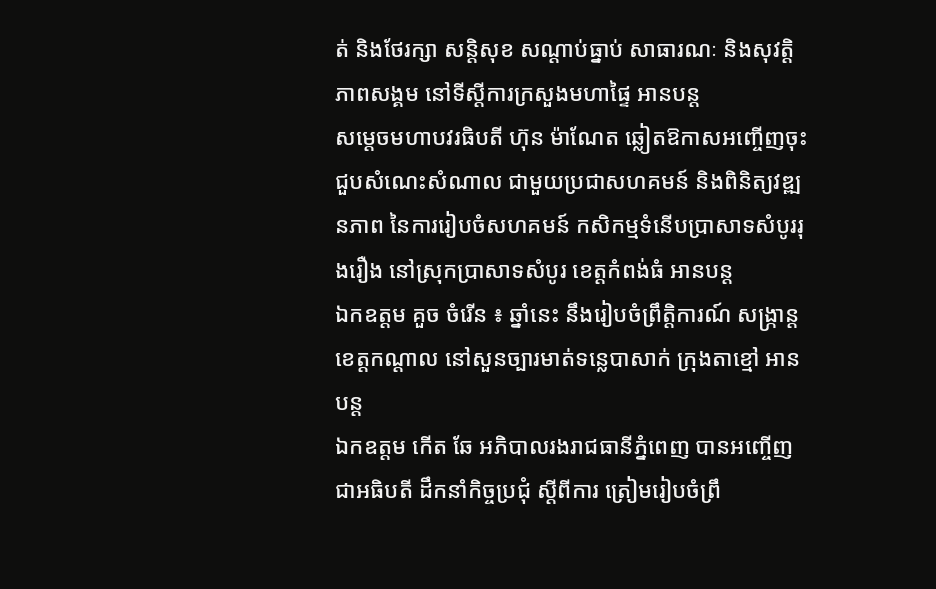ត់ និងថែរក្សា សន្តិសុខ សណ្តាប់ធ្នាប់ សាធារណៈ និងសុវត្ដិភាពសង្គម នៅទីស្ដីការក្រសួងមហាផ្ទៃ អានបន្ត
សម្តេចមហាបវរធិបតី ហ៊ុន ម៉ាណែត ឆ្លៀតឱកាសអញ្ចើញចុះជួបសំណេះសំណាល ជាមួយប្រជាសហគមន៍ និងពិនិត្យវឌ្ឍនភាព នៃការរៀបចំសហគមន៍ កសិកម្មទំនើបប្រាសាទសំបូររុងរឿង នៅស្រុកប្រាសាទសំបូរ ខេត្តកំពង់ធំ អានបន្ត
ឯកឧត្តម គួច ចំរើន ៖ ឆ្នាំនេះ នឹងរៀបចំព្រឹត្តិការណ៍ សង្ក្រាន្តខេត្តកណ្តាល នៅសួនច្បារមាត់ទន្លេបាសាក់ ក្រុងតាខ្មៅ អានបន្ត
ឯកឧត្តម កើត ឆែ អភិបាលរងរាជធានីភ្នំពេញ បានអញ្ចើញជាអធិបតី ដឹកនាំកិច្ចប្រជុំ ស្តីពីការ ត្រៀមរៀបចំព្រឹ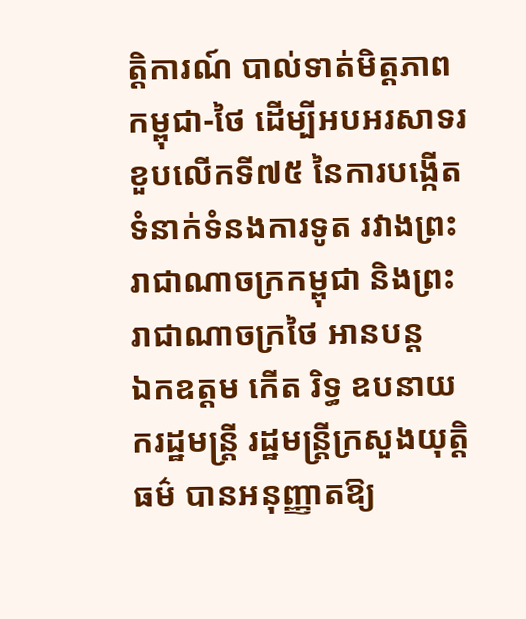ត្តិការណ៍ បាល់ទាត់មិត្តភាពកម្ពុជា-ថៃ ដើម្បីអបអរសាទរខួបលើកទី៧៥ នៃការបង្កើតទំនាក់ទំនងការទូត រវាងព្រះរាជាណាចក្រកម្ពុជា និងព្រះរាជាណាចក្រថៃ អានបន្ត
ឯកឧត្តម កើត រិទ្ធ ឧបនាយករដ្ឋមន្ត្រី រដ្ឋមន្រ្តីក្រសួងយុត្តិធម៌ បានអនុញ្ញាតឱ្យ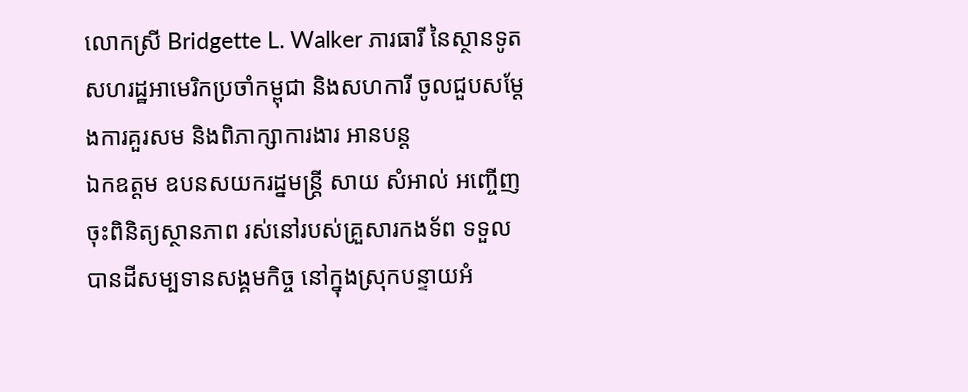លោកស្រី Bridgette L. Walker ភារធារី នៃស្ថានទូតសហរដ្ឋអាមេរិកប្រចាំកម្ពុជា និងសហការី ចូលជួបសម្ដែងការគួរសម និងពិភាក្សាការងារ អានបន្ត
ឯកឧត្ដម ឧបនសយករដ្នមន្ត្រី សាយ សំអាល់ អញ្ចើញចុះពិនិត្យស្ថានភាព រស់នៅរបស់គ្រួសារកងទ័ព ទទួលបានដីសម្បទានសង្គមកិច្ច នៅក្នុងស្រុកបន្ទាយអំ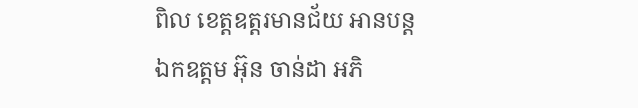ពិល ខេត្តឧត្តរមានជ័យ អានបន្ត
ឯកឧត្តម អ៊ុន ចាន់ដា អភិ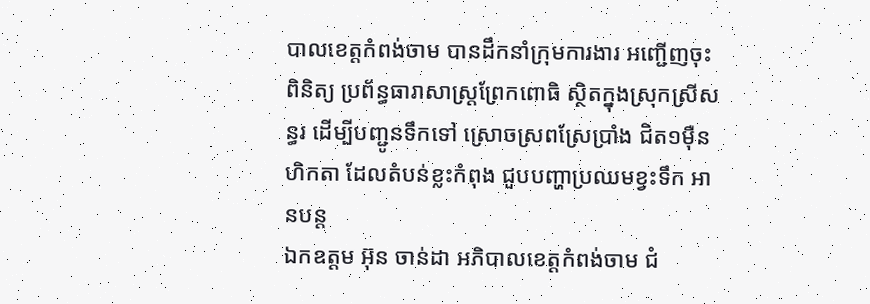បាលខេត្តកំពង់ចាម បានដឹកនាំក្រុមការងារ អញ្ជើញចុះពិនិត្យ ប្រព័ន្ធធារាសាស្ត្រព្រែកពោធិ ស្ថិតក្នុងស្រុកស្រីសន្ធរ ដើម្បីបញ្ជូនទឹកទៅ ស្រោចស្រពស្រែប្រាំង ជិត១មុឺនហិកតា ដែលតំបន់ខ្លះកំពុង ជួបបញ្ហាប្រឈមខ្វះទឹក អានបន្ត
ឯកឧត្តម អ៊ុន ចាន់ដា អភិបាលខេត្តកំពង់ចាម ជំ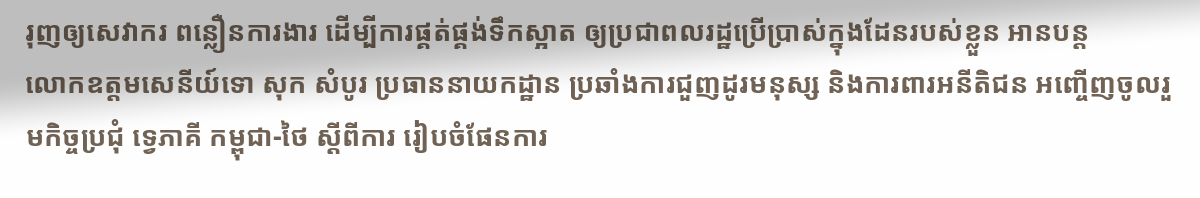រុញឲ្យសេវាករ ពន្លឿនការងារ ដើម្បីការផ្គត់ផ្គង់ទឹកស្អាត ឲ្យប្រជាពលរដ្ឋប្រើប្រាស់ក្នុងដែនរបស់ខ្លួន អានបន្ត
លោកឧត្តមសេនីយ៍ទោ សុក សំបូរ ប្រធាននាយកដ្ឋាន ប្រឆាំងការជួញដូរមនុស្ស និងការពារអនីតិជន អញ្ចើញចូលរួមកិច្ចប្រជុំ ទ្វេភាគី កម្ពុជា-ថៃ ស្តីពីការ រៀបចំផែនការ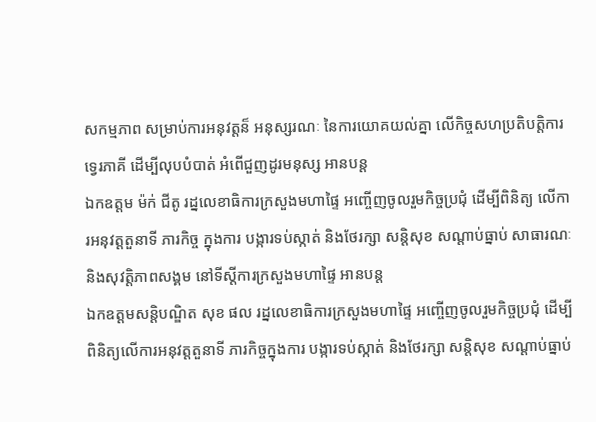សកម្មភាព សម្រាប់ការអនុវត្តន៏ អនុស្សរណៈ នៃការយោគយល់គ្នា លើកិច្ចសហប្រតិបត្តិការ ទ្វេរភាគី ដើម្បីលុបបំបាត់ អំពើជួញដូរមនុស្ស អានបន្ត
ឯកឧត្តម ម៉ក់ ជីតូ រដ្នលេខាធិការក្រសួងមហាផ្ទៃ អញ្ចើញចូលរួមកិច្ចប្រជុំ ដើម្បីពិនិត្យ លើការអនុវត្តតួនាទី ភារកិច្ច ក្នុងការ បង្ការទប់ស្កាត់ និងថែរក្សា សន្តិសុខ សណ្តាប់ធ្នាប់ សាធារណៈ និងសុវត្ដិភាពសង្គម នៅទីស្ដីការក្រសួងមហាផ្ទៃ អានបន្ត
ឯកឧត្ដមសន្តិបណ្ឌិត សុខ ផល រដ្នលេខាធិការក្រសួងមហាផ្ទៃ អញ្ចើញចូលរួមកិច្ចប្រជុំ ដើម្បីពិនិត្យលើការអនុវត្តតួនាទី ភារកិច្ចក្នុងការ បង្ការទប់ស្កាត់ និងថែរក្សា សន្តិសុខ សណ្តាប់ធ្នាប់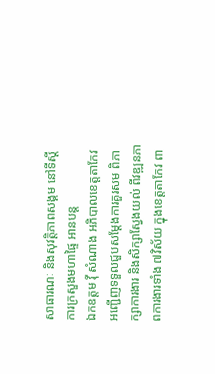សាធារណៈ និងសុវត្ដិភាពសង្គម នៅទីស្ដីការក្រសួងមហាផ្ទៃ អានបន្ត
ឯកឧត្តម វ៉ី សំណាង អភិបាលខេត្តតាកែវ អញ្ជើញទទួលជួបសម្ដែងការគួរសម ពិភាក្សាការងារ និងសិក្សាស្វែងយល់ ពីវឌ្ឍនភាពការងារទាំង ៧វិស័យ ក្នុងខេត្តតាកែវ ពា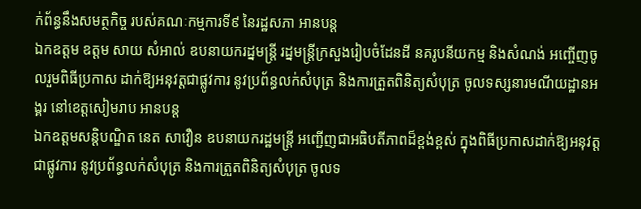ក់ព័ន្ធនឹងសមត្ថកិច្ច របស់គណៈកម្មការទី៩ នៃរដ្ឋសភា អានបន្ត
ឯកឧត្តម ឧត្តម សាយ សំអាល់ ឧបនាយករដ្នមន្ត្រី រដ្នមន្ត្រីក្រសួងរៀបចំដែនដី នគរូបនីយកម្ម និងសំណង់ អញ្ចើញចូលរួមពិធីប្រកាស ដាក់ឱ្យអនុវត្តជាផ្លូវការ នូវប្រព័ន្ធលក់សំបុត្រ និងការត្រួតពិនិត្យសំបុត្រ ចូលទស្សនារមណីយដ្ឋានអង្គរ នៅខេត្តសៀមរាប អានបន្ត
ឯកឧត្តមសន្តិបណ្ឌិត នេត សាវឿន ឧបនាយករដ្ឋមន្ត្រី អញ្ជេីញជាអធិបតីភាពដ៏ខ្ពង់ខ្ពស់ ក្នុងពិធីប្រកាសដាក់ឱ្យអនុវត្តជាផ្លូវការ នូវប្រព័ន្ធលក់សំបុត្រ និងការត្រួតពិនិត្យសំបុត្រ ចូលទ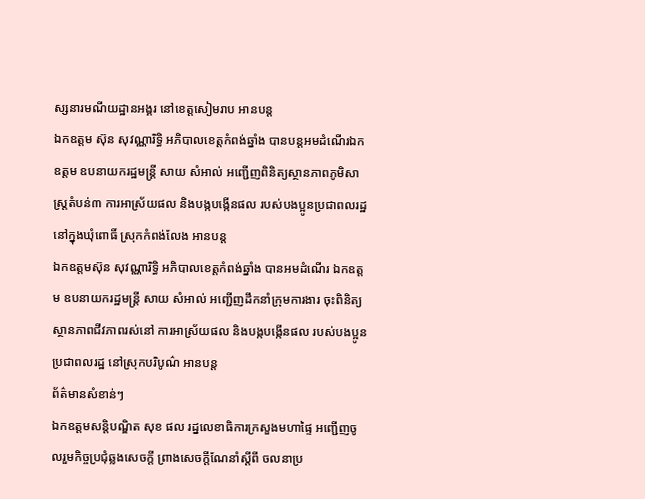ស្សនារមណីយដ្ឋានអង្គរ នៅខេត្តសៀមរាប អានបន្ត
ឯកឧត្តម ស៊ុន សុវណ្ណារិទ្ធិ អភិបាលខេត្តកំពង់ឆ្នាំង បានបន្តអមដំណើរឯកឧត្តម ឧបនាយករដ្ឋមន្រ្តី សាយ សំអាល់ អញ្ជើញពិនិត្យស្ថានភាពភូមិសាស្ត្រតំបន់៣ ការអាស្រ័យផល និងបង្កបង្កើនផល របស់បងប្អូនប្រជាពលរដ្ឋ នៅក្នុងឃុំពោធិ៍ ស្រុកកំពង់លែង អានបន្ត
ឯកឧត្តមស៊ុន សុវណ្ណារិទ្ធិ អភិបាលខេត្តកំពង់ឆ្នាំង បានអមដំណើរ ឯកឧត្តម ឧបនាយករដ្ឋមន្រ្តី សាយ សំអាល់ អញ្ជើញដឹកនាំក្រុមការងារ ចុះពិនិត្យស្ថានភាពជីវភាពរស់នៅ ការអាស្រ័យផល និងបង្កបង្កើនផល របស់បងប្អូនប្រជាពលរដ្ឋ នៅស្រុកបរិបូណ៌ អានបន្ត
ព័ត៌មានសំខាន់ៗ
ឯកឧត្ដមសន្តិបណ្ឌិត សុខ ផល រដ្នលេខាធិការក្រសួងមហាផ្ទៃ អញ្ជើញចូលរួមកិច្ចប្រជុំឆ្លងសេចក្តី ព្រាងសេចក្តីណែនាំស្តីពី ចលនាប្រ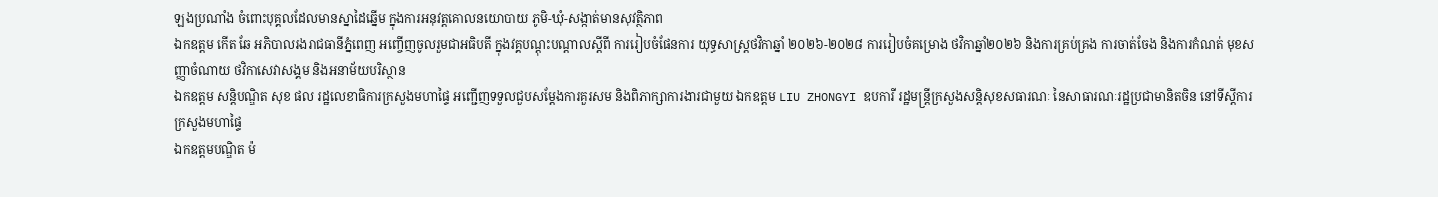ឡងប្រណាំង ចំពោះបុគ្គលដែលមានស្នាដៃឆ្នើម ក្នុងការអនុវត្តគោលនយោបាយ ភូមិ-ឃុំ-សង្កាត់មានសុវត្ថិភាព
ឯកឧត្តម កើត ឆែ អភិបាលរងរាជធានីភ្នំពេញ អញ្ចើញចូលរួមជាអធិបតី ក្នុងវគ្គបណ្តុះបណ្តាលស្តីពី ការរៀបចំផែនការ យុទ្ធសាស្ដ្រថវិកាឆ្នាំ ២០២៦-២០២៨ ការរៀបចំគម្រោង ថវិកាឆ្នាំ២០២៦ និងការគ្រប់គ្រង ការចាត់ចែង និងការកំណត់ មុខសញ្ញាចំណាយ ថវិកាសេវាសង្គម និងអនាម័យបរិស្ថាន
ឯកឧត្តម សន្តិបណ្ឌិត សុខ ផល រដ្ឋលេខាធិការក្រសួងមហាផ្ទៃ អញ្ជើញទទួលជួបសម្តែងការគួរសម និងពិភាក្សាការងារជាមួយ ឯកឧត្តម LIU ZHONGYI ឧបការី រដ្ឋមន្ត្រីក្រសួងសន្តិសុខសធារណៈ នៃសាធារណៈរដ្ឋប្រជាមានិតចិន នៅទីស្ដីការក្រសួងមហាផ្ទៃ
ឯកឧត្តមបណ្ឌិត ម៉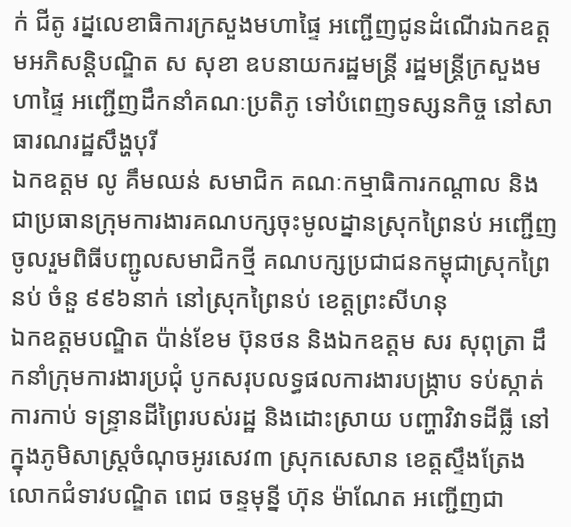ក់ ជីតូ រដ្នលេខាធិការក្រសួងមហាផ្ទៃ អញ្ជើញជូនដំណើរឯកឧត្តមអភិសន្តិបណ្ឌិត ស សុខា ឧបនាយករដ្ឋមន្ត្រី រដ្ឋមន្ត្រីក្រសួងមហាផ្ទៃ អញ្ជើញដឹកនាំគណៈប្រតិភូ ទៅបំពេញទស្សនកិច្ច នៅសាធារណរដ្ឋសឹង្ហបុរី
ឯកឧត្តម លូ គឹមឈន់ សមាជិក គណៈកម្មាធិការកណ្តាល និងជាប្រធានក្រុមការងារគណបក្សចុះមូលដ្នានស្រុកព្រៃនប់ អញ្ជើញចូលរួមពិធីបញ្ជូលសមាជិកថ្មី គណបក្សប្រជាជនកម្ពុជាស្រុកព្រៃនប់ ចំនួ ៩៩៦នាក់ នៅស្រុកព្រៃនប់ ខេត្តព្រះសីហនុ
ឯកឧត្តមបណ្ឌិត ប៉ាន់ខែម ប៊ុនថន និងឯកឧត្តម សរ សុពុត្រា ដឹកនាំក្រុមការងារប្រជុំ បូកសរុបលទ្ធផលការងារបង្ក្រាប ទប់ស្កាត់ការកាប់ ទន្ទ្រានដីព្រៃរបស់រដ្ឋ និងដោះស្រាយ បញ្ហាវិវាទដីធ្លី នៅក្នុងភូមិសាស្រ្តចំណុចអូរសេវ៣ ស្រុកសេសាន ខេត្តស្ទឹងត្រែង
លោកជំទាវបណ្ឌិត ពេជ ចន្ទមុន្នី ហ៊ុន ម៉ាណែត អញ្ជើញជា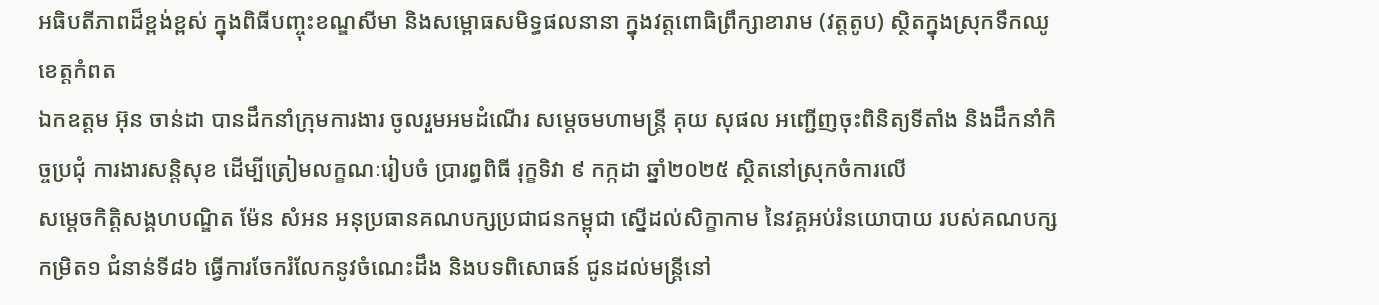អធិបតីភាពដ៏ខ្ពង់ខ្ពស់ ក្នុងពិធីបញ្ចុះខណ្ឌសីមា និងសម្ពោធសមិទ្ធផលនានា ក្នុងវត្តពោធិព្រឹក្សាខារាម (វត្តតូប) ស្ថិតក្នុងស្រុកទឹកឈូ ខេត្តកំពត
ឯកឧត្តម អ៊ុន ចាន់ដា បានដឹកនាំក្រុមការងារ ចូលរួមអមដំណើរ សម្តេចមហាមន្ត្រី គុយ សុផល អញ្ជើញចុះពិនិត្យទីតាំង និងដឹកនាំកិច្ចប្រជុំ ការងារសន្តិសុខ ដើម្បីត្រៀមលក្ខណៈរៀបចំ ប្រារព្ធពិធី រុក្ខទិវា ៩ កក្កដា ឆ្នាំ២០២៥ ស្ថិតនៅស្រុកចំការលើ
សម្តេចកិត្តិសង្គហបណ្ឌិត ម៉ែន សំអន អនុប្រធានគណបក្សប្រជាជនកម្ពុជា ស្នើដល់សិក្ខាកាម នៃវគ្គអប់រំនយោបាយ របស់គណបក្សកម្រិត១ ជំនាន់ទី៨៦ ធ្វើការចែករំលែកនូវចំណេះដឹង និងបទពិសោធន៍ ជូនដល់មន្ត្រីនៅ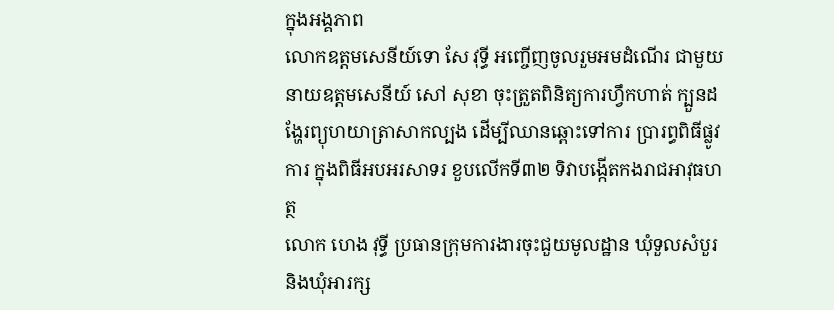ក្នុងអង្គភាព
លោកឧត្តមសេនីយ៍ទោ សែ វុទ្ធី អញ្ចើញចូលរួមអមដំណើរ ជាមួយនាយឧត្ដមសេនីយ៍ សៅ សុខា ចុះត្រួតពិនិត្យការហ្វឹកហាត់ ក្បួនដង្ហែរព្យុហយាត្រាសាកល្បង ដើម្បីឈានឆ្ពោះទៅការ ប្រារព្ធពិធីផ្លូវការ ក្នុងពិធីអបអរសាទរ ខួបលើកទី៣២ ទិវាបង្កើតកងរាជអាវុធហត្ថ
លោក ហេង វុទ្ធី ប្រធានក្រុមការងារចុះជួយមូលដ្ឋាន ឃុំទួលសំបួរ និងឃុំអារក្ស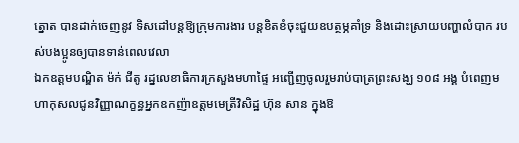ត្នោត បានដាក់ចេញនូវ ទិសដៅបន្ដឱ្យក្រុមការងារ បន្តខិតខំចុះជួយឧបត្ថម្ភគាំទ្រ និងដោះស្រាយបញ្ហាលំបាក របស់បងប្អូនឲ្យបានទាន់ពេលវេលា
ឯកឧត្តមបណ្ឌិត ម៉ក់ ជីតូ រដ្នលេខាធិការក្រសួងមហាផ្ទៃ អញ្ជើញចូលរួមរាប់បាត្រព្រះសង្ឃ ១០៨ អង្គ បំពេញមហាកុសលជូនវិញ្ញាណក្ខន្ធអ្នកឧកញ៉ាឧត្តមមេត្រីវិសិដ្ឋ ហ៊ុន សាន ក្នុងឱ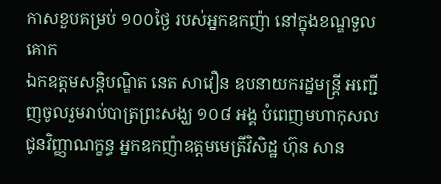កាសខួបគម្រប់ ១០០ថ្ងៃ របស់អ្នកឧកញ៉ា នៅក្នុងខណ្ឌទួលគោក
ឯកឧត្តមសន្តិបណ្ឌិត នេត សាវឿន ឧបនាយករដ្នមន្ត្រី អញ្ជើញចូលរួមរាប់បាត្រព្រះសង្ឃ ១០៨ អង្គ បំពេញមហាកុសលជូនវិញ្ញាណក្ខន្ធ អ្នកឧកញ៉ាឧត្តមមេត្រីវិសិដ្ឋ ហ៊ុន សាន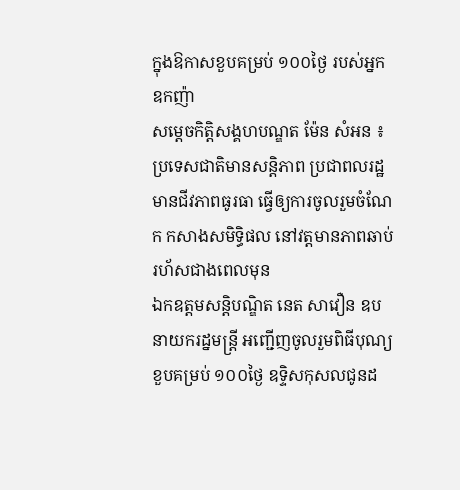ក្នុងឱកាសខួបគម្រប់ ១០០ថ្ងៃ របស់អ្នកឧកញ៉ា
សម្តេចកិត្តិសង្គហបណ្ឌត ម៉ែន សំអន ៖ ប្រទេសជាតិមានសន្តិភាព ប្រជាពលរដ្ឋមានជីវភាពធូរធា ធ្វើឲ្យការចូលរួមចំណែក កសាងសមិទ្ធិផល នៅវត្តមានភាពឆាប់រហ័សជាងពេលមុន
ឯកឧត្តមសន្តិបណ្ឌិត នេត សាវឿន ឧបនាយករដ្នមន្ត្រី អញ្ជើញចូលរួមពិធីបុណ្យខួបគម្រប់ ១០០ថ្ងៃ ឧទ្ទិសកុសលជូនដ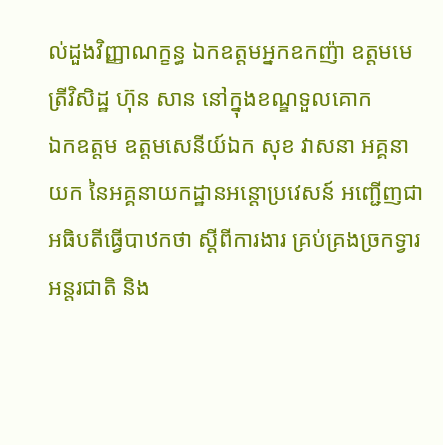ល់ដួងវិញ្ញាណក្ខន្ធ ឯកឧត្តមអ្នកឧកញ៉ា ឧត្តមមេត្រីវិសិដ្ឋ ហ៊ុន សាន នៅក្នុងខណ្ឌទួលគោក
ឯកឧត្តម ឧត្តមសេនីយ៍ឯក សុខ វាសនា អគ្គនាយក នៃអគ្គនាយកដ្ឋានអន្តោប្រវេសន៍ អញ្ជើញជាអធិបតីធ្វើបាឋកថា ស្ដីពីការងារ គ្រប់គ្រងច្រកទ្វារអន្តរជាតិ និង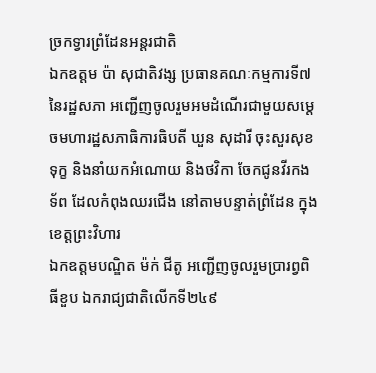ច្រកទ្វារព្រំដែនអន្តរជាតិ
ឯកឧត្តម ប៉ា សុជាតិវង្ស ប្រធានគណៈកម្មការទី៧នៃរដ្ឋសភា អញ្ជើញចូលរួមអមដំណើរជាមួយសម្តេចមហារដ្ឋសភាធិការធិបតី ឃួន សុដារី ចុះសួរសុខទុក្ខ និងនាំយកអំណោយ និងថវិកា ចែកជូនវីរកងទ័ព ដែលកំពុងឈរជើង នៅតាមបន្ទាត់ព្រំដែន ក្នុងខេត្តព្រះវិហារ
ឯកឧត្តមបណ្ឌិត ម៉ក់ ជីតូ អញ្ជើញចូលរួមប្រារព្វពិធីខួប ឯករាជ្យជាតិលើកទី២៤៩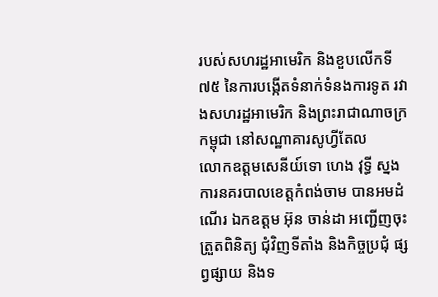របស់សហរដ្ឋអាមេរិក និងខួបលើកទី៧៥ នៃការបង្កើតទំនាក់ទំនងការទូត រវាងសហរដ្ឋអាមេរិក និងព្រះរាជាណាចក្រកម្ពុជា នៅសណ្ឋាគារសូហ្វីតែល
លោកឧត្តមសេនីយ៍ទោ ហេង វុទ្ធី ស្នងការនគរបាលខេត្តកំពង់ចាម បានអមដំណើរ ឯកឧត្តម អ៊ុន ចាន់ដា អញ្ជើញចុះត្រួតពិនិត្យ ជុំវិញទីតាំង និងកិច្ចប្រជុំ ផ្សព្វផ្សាយ និងទ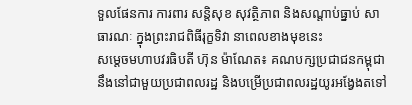ទួលផែនការ ការពារ សន្តិសុខ សុវត្ថិភាព និងសណ្តាប់ធ្នាប់ សាធារណៈ ក្នុងព្រះរាជពិធីរុក្ខទិវា នាពេលខាងមុខនេះ
សម្តេចមហាបវរធិបតី ហ៊ុន ម៉ាណែត៖ គណបក្សប្រជាជនកម្ពុជា នឹងនៅជាមួយប្រជាពលរដ្ឋ និងបម្រើប្រជាពលរដ្ឋយូរអង្វែងតទៅ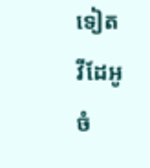ទៀត
វីដែអូ
ចំ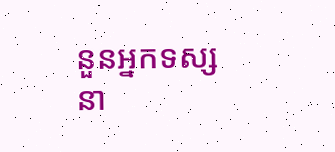នួនអ្នកទស្សនា